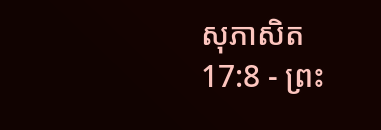សុភាសិត 17:8 - ព្រះ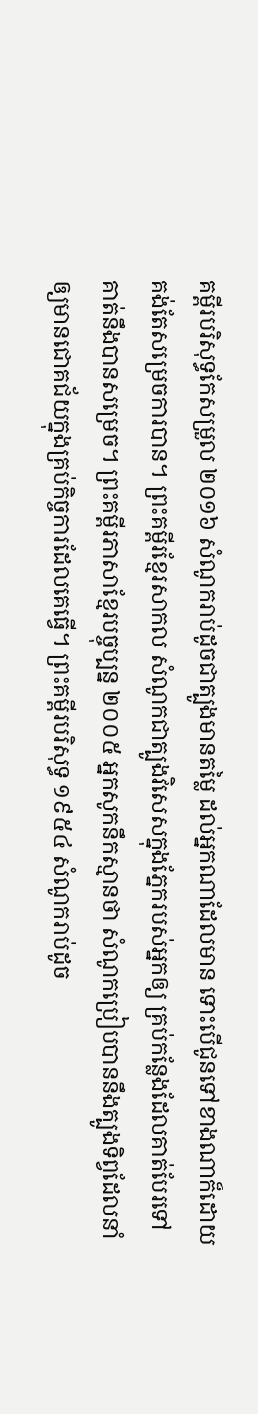គម្ពីរបរិសុទ្ធកែសម្រួល ២០១៦ សំណូករាប់ដូចជាត្បូងមានតម្លៃ ដល់អ្នកណាដែលមាន ទោះបើជូនទៅខាងណាក៏ដោយ គង់តែសម្រេចការបាន។ ព្រះគម្ពីរខ្មែរសាកល សំណូកជាត្បូងវិសេសក្នុងភ្នែករបស់អ្នកឲ្យ គ្រប់កន្លែងដែលគាត់បែរទៅ គាត់នឹងបានសម្រេច។ ព្រះគម្ពីរភាសាខ្មែរបច្ចុប្បន្ន ២០០៥ អ្នកសូកនឹកស្មានថា សំណូកប្រៀបបាននឹងត្បូងទិព្វដែលនាំឲ្យមានជោគជ័យក្នុងគ្រប់កិច្ចការដែលគេធ្វើ។ ព្រះគម្ពីរបរិសុទ្ធ ១៩៥៤ សំណូករាប់ដូច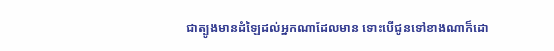ជាត្បូងមានដំឡៃដល់អ្នកណាដែលមាន ទោះបើជូនទៅខាងណាក៏ដោ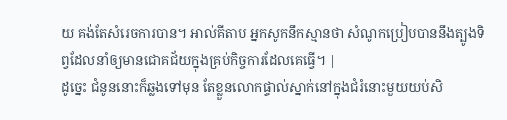យ គង់តែសំរេចការបាន។ អាល់គីតាប អ្នកសូកនឹកស្មានថា សំណូកប្រៀបបាននឹងត្បូងទិព្វដែលនាំឲ្យមានជោគជ័យក្នុងគ្រប់កិច្ចការដែលគេធ្វើ។ |
ដូច្នេះ ជំនូននោះក៏ឆ្លងទៅមុន តែខ្លួនលោកផ្ទាល់ស្នាក់នៅក្នុងជំរំនោះមួយយប់សិ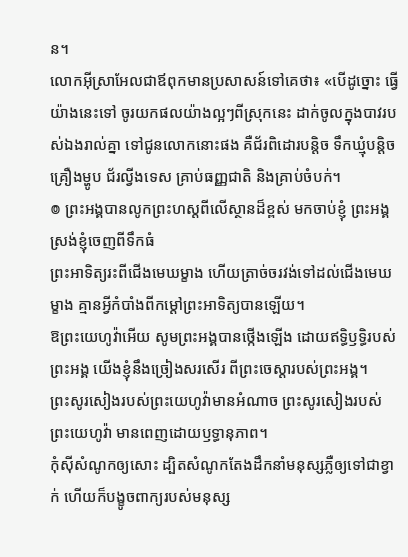ន។
លោកអ៊ីស្រាអែលជាឪពុកមានប្រសាសន៍ទៅគេថា៖ «បើដូច្នោះ ធ្វើយ៉ាងនេះទៅ ចូរយកផលយ៉ាងល្អៗពីស្រុកនេះ ដាក់ចូលក្នុងបាវរបស់ឯងរាល់គ្នា ទៅជូនលោកនោះផង គឺជ័រពិដោរបន្ដិច ទឹកឃ្មុំបន្តិច គ្រឿងម្ហូប ជ័រល្វីងទេស គ្រាប់ធញ្ញជាតិ និងគ្រាប់ចំបក់។
៙ ព្រះអង្គបានលូកព្រះហស្ដពីលើស្ថានដ៏ខ្ពស់ មកចាប់ខ្ញុំ ព្រះអង្គស្រង់ខ្ញុំចេញពីទឹកធំ
ព្រះអាទិត្យរះពីជើងមេឃម្ខាង ហើយត្រាច់ចរវង់ទៅដល់ជើងមេឃម្ខាង គ្មានអ្វីកំបាំងពីកម្ដៅព្រះអាទិត្យបានឡើយ។
ឱព្រះយេហូវ៉ាអើយ សូមព្រះអង្គបានថ្កើងឡើង ដោយឥទ្ធិឫទ្ធិរបស់ព្រះអង្គ យើងខ្ញុំនឹងច្រៀងសរសើរ ពីព្រះចេស្តារបស់ព្រះអង្គ។
ព្រះសូរសៀងរបស់ព្រះយេហូវ៉ាមានអំណាច ព្រះសូរសៀងរបស់ព្រះយេហូវ៉ា មានពេញដោយឫទ្ធានុភាព។
កុំស៊ីសំណូកឲ្យសោះ ដ្បិតសំណូកតែងដឹកនាំមនុស្សភ្លឺឲ្យទៅជាខ្វាក់ ហើយក៏បង្ខូចពាក្យរបស់មនុស្ស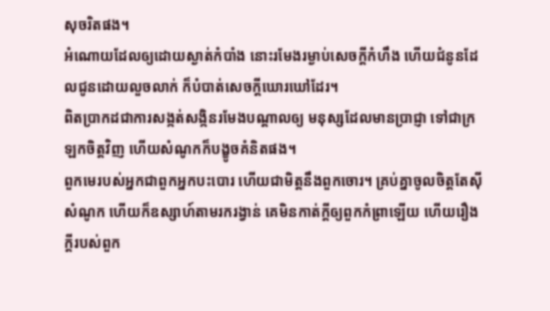សុចរិតផង។
អំណោយដែលឲ្យដោយស្ងាត់កំបាំង នោះរមែងរម្ងាប់សេចក្ដីកំហឹង ហើយជំនូនដែលជូនដោយលួចលាក់ ក៏បំបាត់សេចក្ដីឃោរឃៅដែរ។
ពិតប្រាកដជាការសង្កត់សង្កិនរមែងបណ្ដាលឲ្យ មនុស្សដែលមានប្រាជ្ញា ទៅជាក្រឡកចិត្តវិញ ហើយសំណូកក៏បង្ខូចគំនិតផង។
ពួកមេរបស់អ្នកជាពួកអ្នកបះបោរ ហើយជាមិត្តនឹងពួកចោរ។ គ្រប់គ្នាចូលចិត្តតែស៊ីសំណូក ហើយក៏ឧស្សាហ៍តាមរករង្វាន់ គេមិនកាត់ក្តីឲ្យពួកកំព្រាឡើយ ហើយរឿងក្តីរបស់ពួក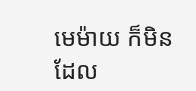មេម៉ាយ ក៏មិនដែល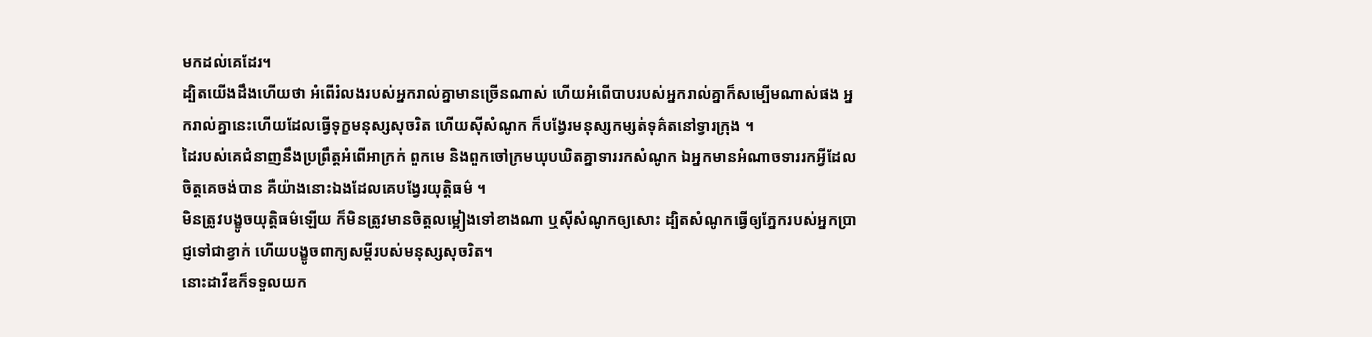មកដល់គេដែរ។
ដ្បិតយើងដឹងហើយថា អំពើរំលងរបស់អ្នករាល់គ្នាមានច្រើនណាស់ ហើយអំពើបាបរបស់អ្នករាល់គ្នាក៏សម្បើមណាស់ផង អ្នករាល់គ្នានេះហើយដែលធ្វើទុក្ខមនុស្សសុចរិត ហើយស៊ីសំណូក ក៏បង្វែរមនុស្សកម្សត់ទុគ៌តនៅទ្វារក្រុង ។
ដៃរបស់គេជំនាញនឹងប្រព្រឹត្តអំពើអាក្រក់ ពួកមេ និងពួកចៅក្រមឃុបឃិតគ្នាទាររកសំណូក ឯអ្នកមានអំណាចទាររកអ្វីដែលចិត្តគេចង់បាន គឺយ៉ាងនោះឯងដែលគេបង្វែរយុត្តិធម៌ ។
មិនត្រូវបង្ខូចយុត្តិធម៌ឡើយ ក៏មិនត្រូវមានចិត្តលម្អៀងទៅខាងណា ឬស៊ីសំណូកឲ្យសោះ ដ្បិតសំណូកធ្វើឲ្យភ្នែករបស់អ្នកប្រាជ្ញទៅជាខ្វាក់ ហើយបង្ខូចពាក្យសម្ដីរបស់មនុស្សសុចរិត។
នោះដាវីឌក៏ទទួលយក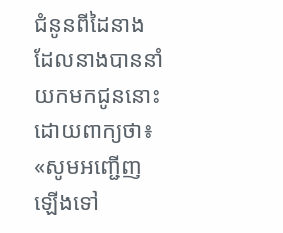ជំនូនពីដៃនាង ដែលនាងបាននាំយកមកជូននោះដោយពាក្យថា៖ «សូមអញ្ជើញឡើងទៅ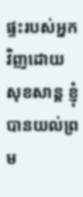ផ្ទះរបស់អ្នកវិញដោយសុខសាន្ត ខ្ញុំបានយល់ព្រម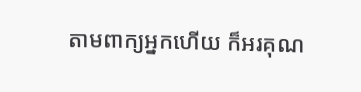តាមពាក្យអ្នកហើយ ក៏អរគុណ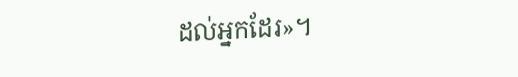ដល់អ្នកដែរ»។